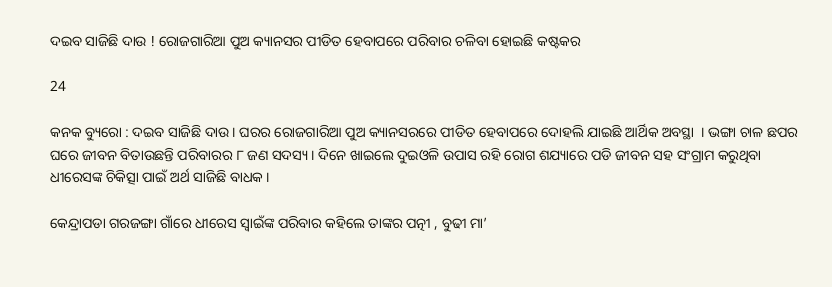ଦଇବ ସାଜିଛି ଦାଉ ! ରୋଜଗାରିଆ ପୁଅ କ୍ୟାନସର ପୀଡିତ ହେବାପରେ ପରିବାର ଚଳିବା ହୋଇଛି କଷ୍ଟକର

24

କନକ ବ୍ୟୁରୋ : ଦଇବ ସାଜିଛି ଦାଉ । ଘରର ରୋଜଗାରିଆ ପୁଅ କ୍ୟାନସରରେ ପୀଡିତ ହେବାପରେ ଦୋହଲି ଯାଇଛି ଆର୍ଥିକ ଅବସ୍ଥା  । ଭଙ୍ଗା ଚାଳ ଛପର ଘରେ ଜୀବନ ବିତାଉଛନ୍ତି ପରିବାରର ୮ ଜଣ ସଦସ୍ୟ । ଦିନେ ଖାଇଲେ ଦୁଇଓଳି ଉପାସ ରହି ରୋଗ ଶଯ୍ୟାରେ ପଡି ଜୀବନ ସହ ସଂଗ୍ରାମ କରୁଥିବା ଧୀରେସଙ୍କ ଚିକିତ୍ସା ପାଇଁ ଅର୍ଥ ସାଜିଛି ବାଧକ ।

କେନ୍ଦ୍ରାପଡା ଗରଜଙ୍ଗା ଗାଁରେ ଧୀରେସ ସ୍ୱାଇଁଙ୍କ ପରିବାର କହିଲେ ତାଙ୍କର ପତ୍ନୀ , ବୁଢୀ ମା’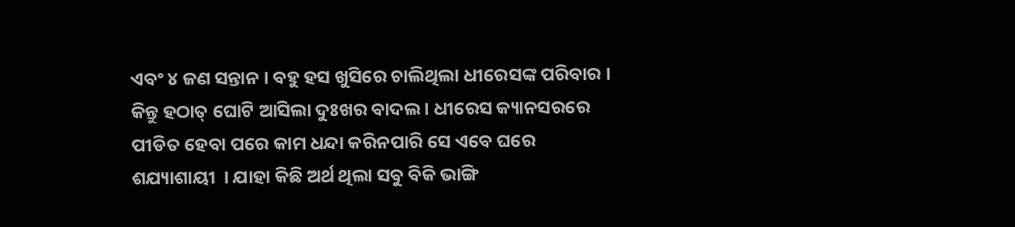ଏବଂ ୪ ଜଣ ସନ୍ତାନ । ବହୁ ହସ ଖୁସିରେ ଚାଲିଥିଲା ଧୀରେସଙ୍କ ପରିବାର । କିନ୍ତୁ ହଠାତ୍ ଘୋଟି ଆସିଲା ଦୁଃଖର ବାଦଲ । ଧୀରେସ କ୍ୟାନସରରେ ପୀଡିତ ହେବା ପରେ କାମ ଧନ୍ଦା କରିନପାରି ସେ ଏବେ ଘରେ ଶଯ୍ୟାଶାୟୀ  । ଯାହା କିଛି ଅର୍ଥ ଥିଲା ସବୁ ବିକି ଭାଙ୍ଗି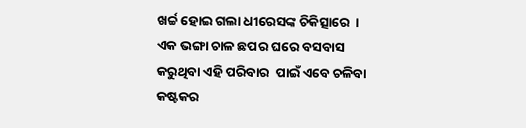ଖର୍ଚ୍ଚ ହୋଇ ଗଲା ଧୀରେସଙ୍କ ଚିକିତ୍ସାରେ  । ଏକ ଭଙ୍ଗା ଚାଳ ଛପର ଘରେ ବସବାସ କରୁଥିବା ଏହି ପରିବାର  ପାଇଁ ଏବେ ଚଳିବା କଷ୍ଟକର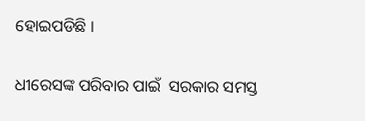ହୋଇପଡିଛି ।

ଧୀରେସଙ୍କ ପରିବାର ପାଇଁ  ସରକାର ସମସ୍ତ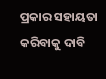ପ୍ରକାର ସହାୟତା କରିବାକୁ ଦାବି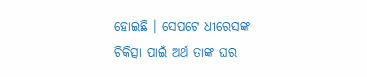ହୋଇଛି । ସେପଟେ ଧୀରେସଙ୍କ ଚିକିତ୍ସା ପାଇଁ ଅର୍ଥ ତାଙ୍କ ଘର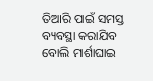ତିଆରି ପାଇଁ ସମସ୍ତ ବ୍ୟବସ୍ଥା କରାଯିବ ବୋଲି ମାର୍ଶାଘାଇ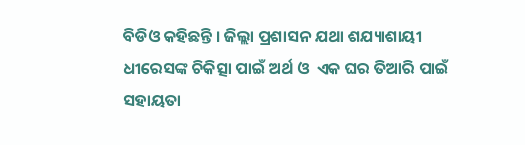ବିଡିଓ କହିଛନ୍ତି । ଜିଲ୍ଲା ପ୍ରଶାସନ ଯଥା ଶଯ୍ୟାଶାୟୀ ଧୀରେସଙ୍କ ଚିକିତ୍ସା ପାଇଁ ଅର୍ଥ ଓ  ଏକ ଘର ତିଆରି ପାଇଁ ସହାୟତା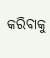କରିବାକୁ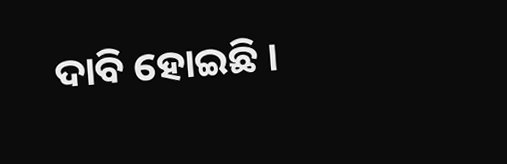ଦାବି ହୋଇଛି ।